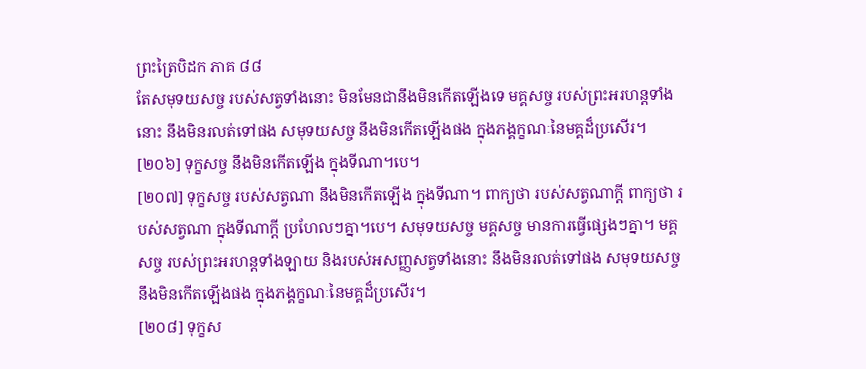ព្រះត្រៃបិដក ភាគ ៨៨
តែសមុទយសច្ច របស់សត្វទាំងនោះ មិនមែនជានឹងមិនកើតឡើងទេ មគ្គសច្ច របស់ព្រះអរហន្តទាំងនោះ នឹងមិនរលត់ទៅផង សមុទយសច្ច នឹងមិនកើតឡើងផង ក្នុងភង្គក្ខណៈនៃមគ្គដ៏ប្រសើរ។
[២០៦] ទុក្ខសច្ច នឹងមិនកើតឡើង ក្នុងទីណា។បេ។
[២០៧] ទុក្ខសច្ច របស់សត្វណា នឹងមិនកើតឡើង ក្នុងទីណា។ ពាក្យថា របស់សត្វណាក្តី ពាក្យថា របស់សត្វណា ក្នុងទីណាក្តី ប្រហែលៗគ្នា។បេ។ សមុទយសច្ច មគ្គសច្ច មានការធ្វើផ្សេងៗគ្នា។ មគ្គសច្ច របស់ព្រះអរហន្តទាំងឡាយ និងរបស់អសញ្ញសត្វទាំងនោះ នឹងមិនរលត់ទៅផង សមុទយសច្ច នឹងមិនកើតឡើងផង ក្នុងភង្គក្ខណៈនៃមគ្គដ៏ប្រសើរ។
[២០៨] ទុក្ខស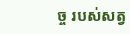ច្ច របស់សត្វ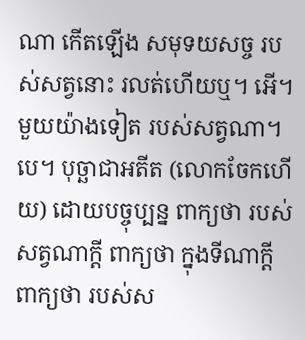ណា កើតឡើង សមុទយសច្ច របស់សត្វនោះ រលត់ហើយឬ។ អើ។ មួយយ៉ាងទៀត របស់សត្វណា។បេ។ បុច្ឆាជាអតីត (លោកចែកហើយ) ដោយបច្ចុប្បន្ន ពាក្យថា របស់សត្វណាក្តី ពាក្យថា ក្នុងទីណាក្តី ពាក្យថា របស់ស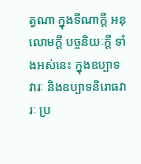ត្វណា ក្នុងទីណាក្តី អនុលោមក្តី បច្ចនិយៈក្តី ទាំងអស់នេះ ក្នុងឧប្បាទវារៈ និងឧប្បាទនិរោធវារៈ ប្រ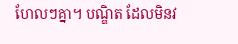ហែលៗគ្នា។ បណ្ឌិត ដែលមិនវ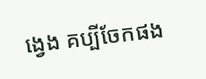ង្វេង គប្បីចែកផង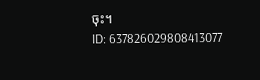ចុះ។
ID: 637826029808413077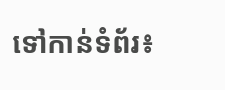ទៅកាន់ទំព័រ៖